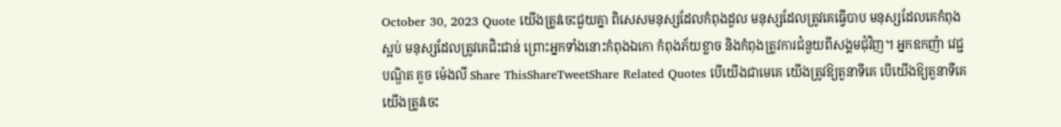October 30, 2023 Quote យើងត្រូវចេះជួយគ្នា ពិសេសមនុស្សដែលកំពុងដួល មនុស្សដែលត្រូវគេធ្វើបាប មនុស្សដែលគេកំពុងស្អប់ មនុស្សដែលត្រូវគេជិះជាន់ ព្រោះអ្នកទាំងនោះកំពុងឯកោ កំពុងភ័យខ្លាច និងកំពុងត្រូវការជំនួយពីសង្គមជុំវិញ។ អ្នកឧកញ៉ា វេជ្ជបណ្ឌិត គួច ម៉េងលី Share ThisShareTweetShare Related Quotes បើយើងជាមេគេ យើងត្រូវឱ្យតួនាទីគេ បើយើងឱ្យតួនាទីគេ យើងត្រូវចេះ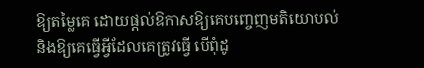ឱ្យតម្លៃគេ ដោយផ្ដល់ឱកាសឱ្យគេបញ្ចេញមតិយោបល់ និងឱ្យគេធ្វើអ្វីដែលគេត្រូវធ្វើ បើពុំដូ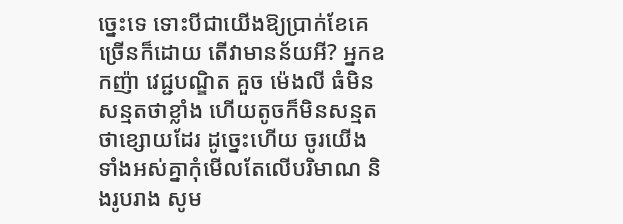ច្នេះទេ ទោះបីជាយើងឱ្យប្រាក់ខែគេច្រើនក៏ដោយ តើវាមានន័យអី? អ្នកឧកញ៉ា វេជ្ជបណ្ឌិត គួច ម៉េងលី ធំមិនសន្មតថាខ្លាំង ហើយតូចក៏មិនសន្មតថាខ្សោយដែរ ដូច្នេះហើយ ចូរយើងទាំងអស់គ្នាកុំមើលតែលើបរិមាណ និងរូបរាង សូម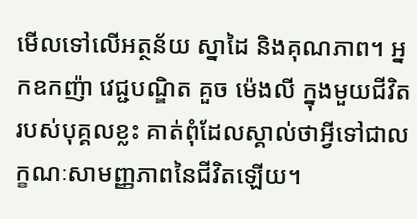មើលទៅលើអត្ថន័យ ស្នាដៃ និងគុណភាព។ អ្នកឧកញ៉ា វេជ្ជបណ្ឌិត គួច ម៉េងលី ក្នុងមួយជីវិតរបស់បុគ្គលខ្លះ គាត់ពុំដែលស្គាល់ថាអ្វីទៅជាលក្ខណៈសាមញ្ញភាពនៃជីវិតឡើយ។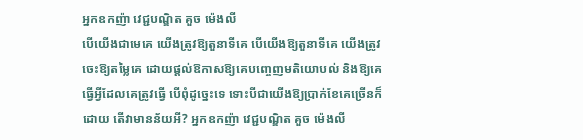អ្នកឧកញ៉ា វេជ្ជបណ្ឌិត គួច ម៉េងលី
បើយើងជាមេគេ យើងត្រូវឱ្យតួនាទីគេ បើយើងឱ្យតួនាទីគេ យើងត្រូវចេះឱ្យតម្លៃគេ ដោយផ្ដល់ឱកាសឱ្យគេបញ្ចេញមតិយោបល់ និងឱ្យគេធ្វើអ្វីដែលគេត្រូវធ្វើ បើពុំដូច្នេះទេ ទោះបីជាយើងឱ្យប្រាក់ខែគេច្រើនក៏ដោយ តើវាមានន័យអី? អ្នកឧកញ៉ា វេជ្ជបណ្ឌិត គួច ម៉េងលី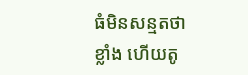ធំមិនសន្មតថាខ្លាំង ហើយតូ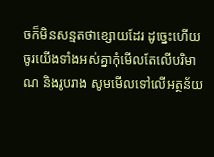ចក៏មិនសន្មតថាខ្សោយដែរ ដូច្នេះហើយ ចូរយើងទាំងអស់គ្នាកុំមើលតែលើបរិមាណ និងរូបរាង សូមមើលទៅលើអត្ថន័យ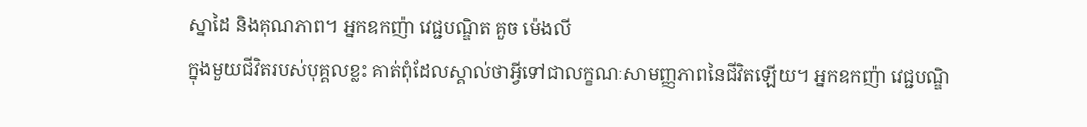ស្នាដៃ និងគុណភាព។ អ្នកឧកញ៉ា វេជ្ជបណ្ឌិត គួច ម៉េងលី
ក្នុងមួយជីវិតរបស់បុគ្គលខ្លះ គាត់ពុំដែលស្គាល់ថាអ្វីទៅជាលក្ខណៈសាមញ្ញភាពនៃជីវិតឡើយ។ អ្នកឧកញ៉ា វេជ្ជបណ្ឌិ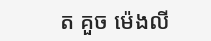ត គួច ម៉េងលី